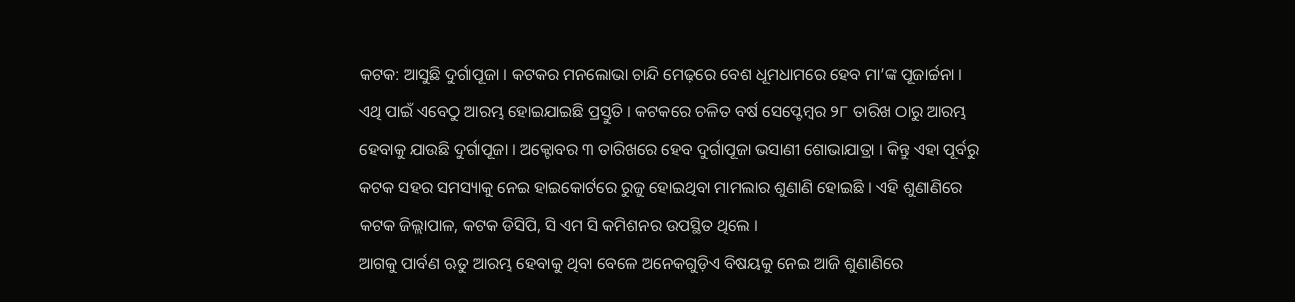କଟକ: ଆସୁଛି ଦୁର୍ଗାପୂଜା । କଟକର ମନଲୋଭା ଚାନ୍ଦି ମେଢ଼ରେ ବେଶ ଧୂମଧାମରେ ହେବ ମା’ଙ୍କ ପୂଜାର୍ଚ୍ଚନା । ଏଥି ପାଇଁ ଏବେଠୁ ଆରମ୍ଭ ହୋଇଯାଇଛି ପ୍ରସ୍ତୁତି । କଟକରେ ଚଳିତ ବର୍ଷ ସେପ୍ଟେମ୍ବର ୨୮ ତାରିଖ ଠାରୁ ଆରମ୍ଭ ହେବାକୁ ଯାଉଛି ଦୁର୍ଗାପୂଜା । ଅକ୍ଟୋବର ୩ ତାରିଖରେ ହେବ ଦୁର୍ଗାପୂଜା ଭସାଣୀ ଶୋଭାଯାତ୍ରା । କିନ୍ତୁ ଏହା ପୂର୍ବରୁ କଟକ ସହର ସମସ୍ୟାକୁ ନେଇ ହାଇକୋର୍ଟରେ ରୁଜୁ ହୋଇଥିବା ମାମଲାର ଶୁଣାଣି ହୋଇଛି । ଏହି ଶୁଣାଣିରେ କଟକ ଜିଲ୍ଲାପାଳ, କଟକ ଡିସିପି, ସି ଏମ ସି କମିଶନର ଉପସ୍ଥିତ ଥିଲେ ।
ଆଗକୁ ପାର୍ବଣ ଋତୁ ଆରମ୍ଭ ହେବାକୁ ଥିବା ବେଳେ ଅନେକଗୁଡ଼ିଏ ବିଷୟକୁ ନେଇ ଆଜି ଶୁଣାଣିରେ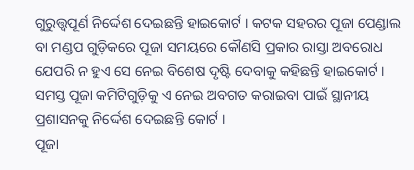ଗୁରୁତ୍ତ୍ୱପୂର୍ଣ ନିର୍ଦ୍ଦେଶ ଦେଇଛନ୍ତି ହାଇକୋର୍ଟ । କଟକ ସହରର ପୂଜା ପେଣ୍ଡାଲ ବା ମଣ୍ଡପ ଗୁଡ଼ିକରେ ପୂଜା ସମୟରେ କୌଣସି ପ୍ରକାର ରାସ୍ତା ଅବରୋଧ ଯେପରି ନ ହୁଏ ସେ ନେଇ ବିଶେଷ ଦୃଷ୍ଟି ଦେବାକୁ କହିଛନ୍ତି ହାଇକୋର୍ଟ । ସମସ୍ତ ପୂଜା କମିଟିଗୁଡ଼ିକୁ ଏ ନେଇ ଅବଗତ କରାଇବା ପାଇଁ ସ୍ଥାନୀୟ ପ୍ରଶାସନକୁ ନିର୍ଦ୍ଦେଶ ଦେଇଛନ୍ତି କୋର୍ଟ ।
ପୂଜା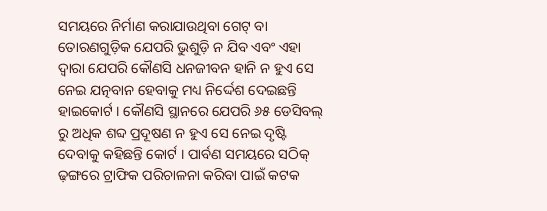ସମୟରେ ନିର୍ମାଣ କରାଯାଉଥିବା ଗେଟ୍ ବା ତୋରଣଗୁଡ଼ିକ ଯେପରି ଭୁଶୁଡ଼ି ନ ଯିବ ଏବଂ ଏହା ଦ୍ବାରା ଯେପରି କୌଣସି ଧନଜୀବନ ହାନି ନ ହୁଏ ସେ ନେଇ ଯତ୍ନବାନ ହେବାକୁ ମଧ୍ୟ ନିର୍ଦ୍ଦେଶ ଦେଇଛନ୍ତି ହାଇକୋର୍ଟ । କୌଣସି ସ୍ଥାନରେ ଯେପରି ୬୫ ଡେସିବଲ୍ ରୁ ଅଧିକ ଶବ୍ଦ ପ୍ରଦୂଷଣ ନ ହୁଏ ସେ ନେଇ ଦୃଷ୍ଟି ଦେବାକୁ କହିଛନ୍ତି କୋର୍ଟ । ପାର୍ବଣ ସମୟରେ ସଠିକ୍ ଢ଼ଙ୍ଗରେ ଟ୍ରାଫିକ ପରିଚାଳନା କରିବା ପାଇଁ କଟକ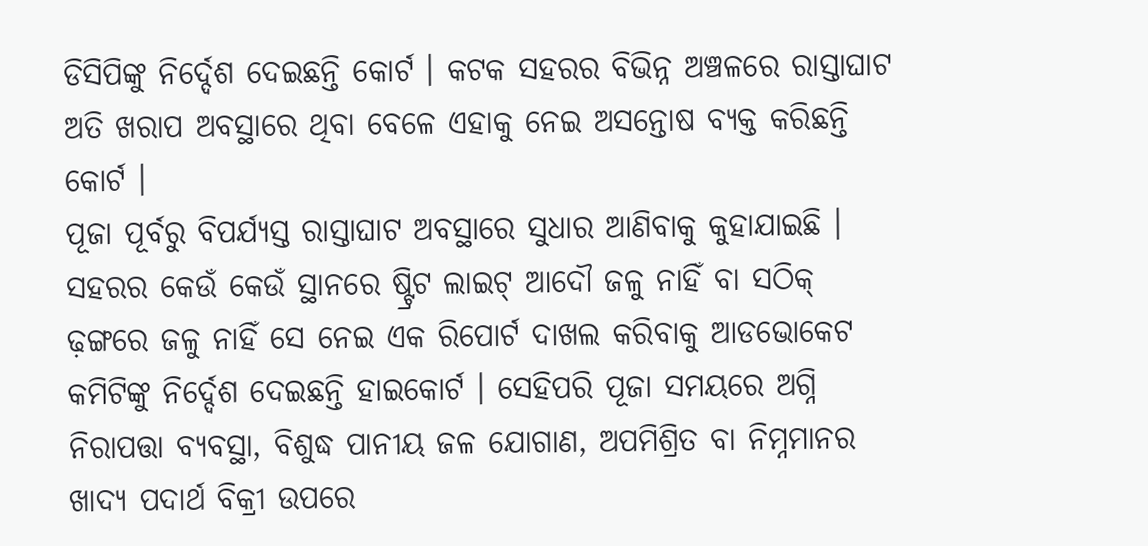ଡିସିପିଙ୍କୁ ନିର୍ଦ୍ଦେଶ ଦେଇଛନ୍ତି କୋର୍ଟ । କଟକ ସହରର ବିଭିନ୍ନ ଅଞ୍ଚଳରେ ରାସ୍ତାଘାଟ ଅତି ଖରାପ ଅବସ୍ଥାରେ ଥିବା ବେଳେ ଏହାକୁ ନେଇ ଅସନ୍ତୋଷ ବ୍ୟକ୍ତ କରିଛନ୍ତି କୋର୍ଟ ।
ପୂଜା ପୂର୍ବରୁ ବିପର୍ଯ୍ୟସ୍ତ ରାସ୍ତାଘାଟ ଅବସ୍ଥାରେ ସୁଧାର ଆଣିବାକୁ କୁହାଯାଇଛି । ସହରର କେଉଁ କେଉଁ ସ୍ଥାନରେ ଷ୍ଟ୍ରିଟ ଲାଇଟ୍ ଆଦୌ ଜଳୁ ନାହିଁ ବା ସଠିକ୍ ଢ଼ଙ୍ଗରେ ଜଳୁ ନାହିଁ ସେ ନେଇ ଏକ ରିପୋର୍ଟ ଦାଖଲ କରିବାକୁ ଆଡଭୋକେଟ କମିଟିଙ୍କୁ ନିର୍ଦ୍ଦେଶ ଦେଇଛନ୍ତି ହାଇକୋର୍ଟ । ସେହିପରି ପୂଜା ସମୟରେ ଅଗ୍ନି ନିରାପତ୍ତା ବ୍ୟବସ୍ଥା, ବିଶୁଦ୍ଧ ପାନୀୟ ଜଳ ଯୋଗାଣ, ଅପମିଶ୍ରିତ ବା ନିମ୍ନମାନର ଖାଦ୍ୟ ପଦାର୍ଥ ବିକ୍ରୀ ଉପରେ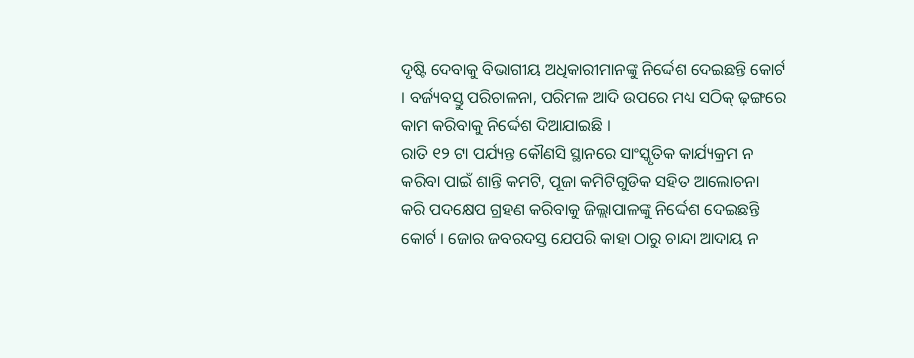ଦୃଷ୍ଟି ଦେବାକୁ ବିଭାଗୀୟ ଅଧିକାରୀମାନଙ୍କୁ ନିର୍ଦ୍ଦେଶ ଦେଇଛନ୍ତି କୋର୍ଟ । ବର୍ଜ୍ୟବସ୍ତୁ ପରିଚାଳନା, ପରିମଳ ଆଦି ଉପରେ ମଧ୍ୟ ସଠିକ୍ ଢ଼ଙ୍ଗରେ କାମ କରିବାକୁ ନିର୍ଦ୍ଦେଶ ଦିଆଯାଇଛି ।
ରାତି ୧୨ ଟା ପର୍ଯ୍ୟନ୍ତ କୌଣସି ସ୍ଥାନରେ ସାଂସ୍କୃତିକ କାର୍ଯ୍ୟକ୍ରମ ନ କରିବା ପାଇଁ ଶାନ୍ତି କମଟି, ପୂଜା କମିଟିଗୁଡିକ ସହିତ ଆଲୋଚନା କରି ପଦକ୍ଷେପ ଗ୍ରହଣ କରିବାକୁ ଜିଲ୍ଲାପାଳଙ୍କୁ ନିର୍ଦ୍ଦେଶ ଦେଇଛନ୍ତି କୋର୍ଟ । ଜୋର ଜବରଦସ୍ତ ଯେପରି କାହା ଠାରୁ ଚାନ୍ଦା ଆଦାୟ ନ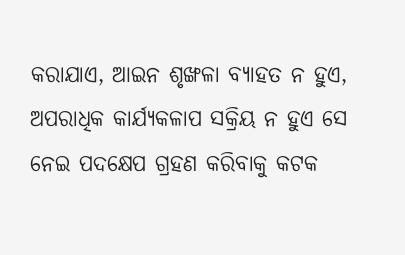କରାଯାଏ, ଆଇନ ଶୃଙ୍ଖଳା ବ୍ୟାହତ ନ ହୁଏ, ଅପରାଧିକ କାର୍ଯ୍ୟକଳାପ ସକ୍ରିୟ ନ ହୁଏ ସେ ନେଇ ପଦକ୍ଷେପ ଗ୍ରହଣ କରିବାକୁ କଟକ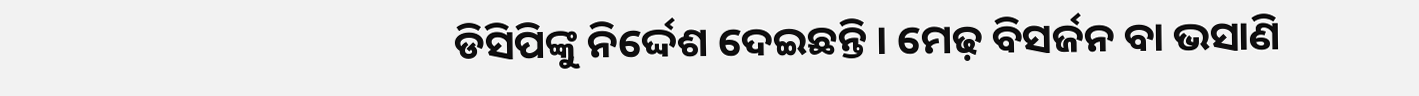ଡିସିପିଙ୍କୁ ନିର୍ଦ୍ଦେଶ ଦେଇଛନ୍ତି । ମେଢ଼ ବିସର୍ଜନ ବା ଭସାଣି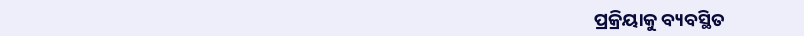ପ୍ରକ୍ରିୟାକୁ ବ୍ୟବସ୍ଥିତ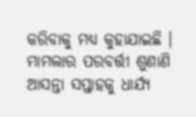କରିବାକୁ ମଧ୍ୟ କୁହାଯାଇଛି । ମାମଲାର ପରବର୍ତ୍ତୀ ଶୁଣାଣି ଆସନ୍ତା ସପ୍ତାହକୁ ଧାର୍ଯ୍ୟ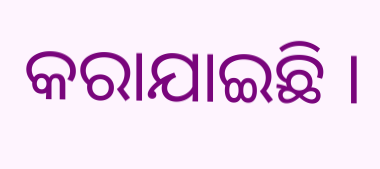କରାଯାଇଛି ।